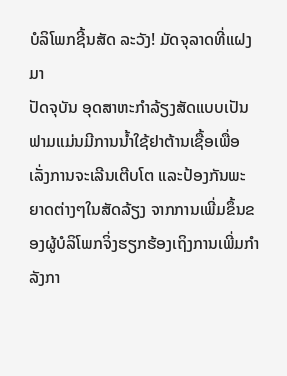ບໍລິໂພກຊີ້ນສັດ ລະວັງ! ມັດຈຸລາດທີ່ແຝງມາ
ປັດຈຸບັນ ອຸດສາຫະກຳລ້ຽງສັດແບບເປັນຟາມແມ່ນມີການນ້ຳໃຊ້ຢາຕ້ານເຊື້ອເພື່ອເລັ່ງການຈະເລີນເຕີບໂຕ ແລະປ້ອງກັນພະຍາດຕ່າງໆໃນສັດລ້ຽງ ຈາກການເພີ່ມຂຶ້ນຂອງຜູ້ບໍລິໂພກຈິ່ງຮຽກຮ້ອງເຖິງການເພີ່ມກຳລັງກາ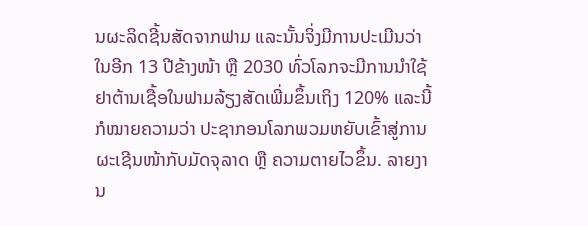ນຜະລິດຊີ້ນສັດຈາກຟາມ ແລະນັ້ນຈິ່ງມີການປະເມີນວ່າ ໃນອີກ 13 ປີຂ້າງໜ້າ ຫຼື 2030 ທົ່ວໂລກຈະມີການນຳໃຊ້ຢາຕ້ານເຊື້ອໃນຟາມລ້ຽງສັດເພີ່ມຂຶ້ນເຖິງ 120% ແລະນີ້ກໍໝາຍຄວາມວ່າ ປະຊາກອນໂລກພວມຫຍັບເຂົ້າສູ່ການຜະເຊີນໜ້າກັບມັດຈຸລາດ ຫຼື ຄວາມຕາຍໄວຂຶ້ນ. ລາຍງານ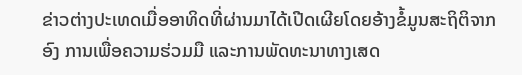ຂ່າວຕ່າງປະເທດເມື່ອອາທິດທີ່ຜ່ານມາໄດ້ເປີດເຜີຍໂດຍອ້າງຂໍ້ມູນສະຖິຕິຈາກອົງ ການເພື່ອຄວາມຮ່ວມມື ແລະການພັດທະນາທາງເສດ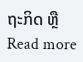ຖະກິດ ຫຼື
Read more